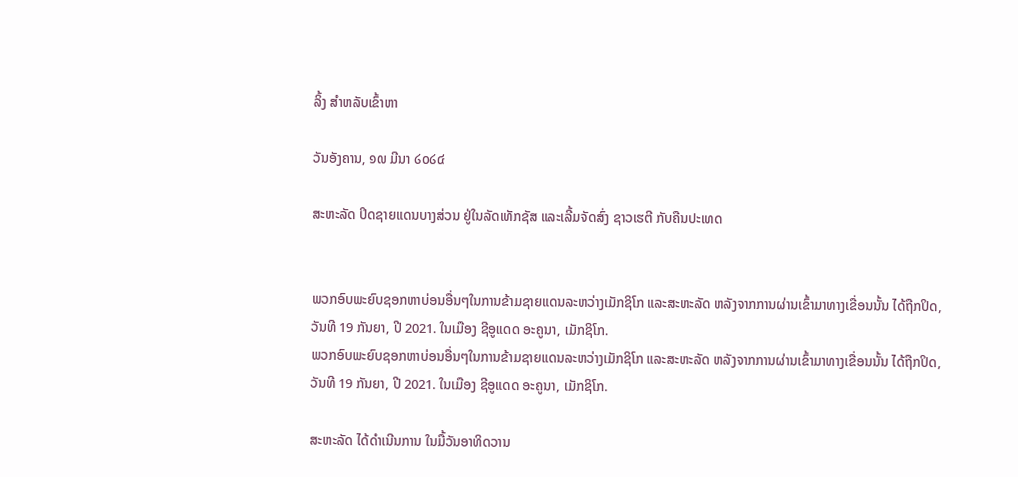ລິ້ງ ສຳຫລັບເຂົ້າຫາ

ວັນອັງຄານ, ໑໙ ມີນາ ໒໐໒໔

ສະຫະລັດ ປິດຊາຍແດນບາງສ່ວນ ຢູ່ໃນລັດເທັກຊັສ ແລະເລີ້ມຈັດສົ່ງ ຊາວເຮຕີ ກັບຄືນປະເທດ


ພວກອົບພະຍົບຊອກຫາບ່ອນອື່ນໆໃນການຂ້າມຊາຍແດນລະຫວ່າງເມັກຊິໂກ ແລະສະຫະລັດ ຫລັງຈາກການຜ່ານເຂົ້າມາທາງເຂື່ອນນັ້ນ ໄດ້ຖືກປິດ, ວັນທີ 19 ກັນຍາ, ປີ 2021. ໃນເມືອງ ຊີອູແດດ ອະຄູນາ, ເມັກຊິໂກ.
ພວກອົບພະຍົບຊອກຫາບ່ອນອື່ນໆໃນການຂ້າມຊາຍແດນລະຫວ່າງເມັກຊິໂກ ແລະສະຫະລັດ ຫລັງຈາກການຜ່ານເຂົ້າມາທາງເຂື່ອນນັ້ນ ໄດ້ຖືກປິດ, ວັນທີ 19 ກັນຍາ, ປີ 2021. ໃນເມືອງ ຊີອູແດດ ອະຄູນາ, ເມັກຊິໂກ.

ສະຫະລັດ ໄດ້ດໍາເນີນການ ໃນມື້ວັນອາທິດວານ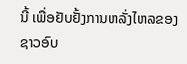ນີ້ ເພື່ອຢັບຢັ້ງການຫລັ່ງໄຫລຂອງຊາວອົບ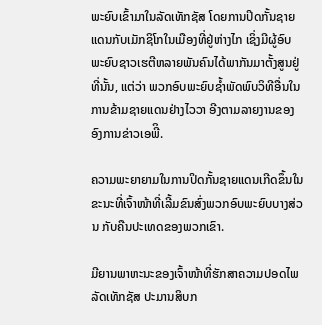ພະຍົບເຂົ້າມາໃນລັດເທັກຊັສ ໂດຍການປິດກັ້ນຊາຍແດນກັບເມັກຊິໂກໃນເມືອງທີ່ຢູ່ຫ່າງໄກ ເຊິ່ງມີຜູ້ອົບພະຍົບຊາວເຮຕີຫລາຍພັນຄົນໄດ້ພາກັນມາຕັ້ງສູນຢູ່ທີ່ນັ້ນ, ແຕ່ວ່າ ພວກອົບພະຍົບຊໍ້າພັດພົບວິທີອື່ນໃນການຂ້າມຊາຍແດນຢ່າງໄວວາ ອີງຕາມລາຍງານຂອງອົງການຂ່າວເອພີິ.

ຄວາມພະຍາຍາມໃນການປິດກັ້ນຊາຍແດນເກີດຂຶ້ນໃນຂະນະທີ່ເຈົ້າໜ້າທີ່ເລີ້ມຂົນສົ່ງພວກອົບພະຍົບບາງສ່ວນ ກັບຄືນປະເທດຂອງພວກເຂົາ.

ມີຍານພາຫະນະຂອງເຈົ້າໜ້າທີ່ຮັກສາຄວາມປອດໄພລັດເທັກຊັສ ປະມານສິບກ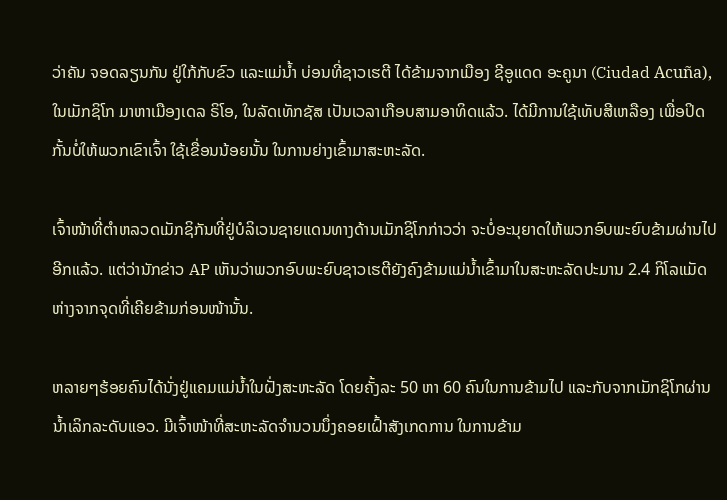ວ່າຄັນ ຈອດລຽນກັນ ຢູ່ໃກ້ກັບຂົວ ແລະແມ່ນໍ້າ ບ່ອນທີ່ຊາວເຮຕີ ໄດ້ຂ້າມຈາກເມືອງ ຊີອູແດດ ອະຄູນາ (Ciudad Acuña), ໃນເມັກຊິໂກ ມາຫາເມືອງເດລ ຣິໂອ, ໃນລັດເທັກຊັສ ເປັນເວລາເກືອບສາມອາທິດແລ້ວ. ໄດ້ມີການໃຊ້ເທັບສີເຫລືອງ ເພື່ອປິດກັ້ນບໍ່ໃຫ້ພວກເຂົາເຈົ້າ ໃຊ້ເຂື່ອນນ້ອຍນັ້ນ ໃນການຍ່າງເຂົ້າມາສະຫະລັດ.

ເຈົ້າໜ້າທີ່ຕໍາຫລວດເມັກຊິກັນທີ່ຢູ່ບໍລິເວນຊາຍແດນທາງດ້ານເມັກຊິໂກກ່າວວ່າ ຈະບໍ່ອະນຸຍາດໃຫ້ພວກອົບພະຍົບຂ້າມຜ່ານໄປອີກແລ້ວ. ແຕ່ວ່ານັກຂ່າວ AP ເຫັນວ່າພວກອົບພະຍົບຊາວເຮຕີຍັງຄົງຂ້າມແມ່ນໍ້າເຂົ້າມາໃນສະຫະລັດປະມານ 2.4 ກິໂລແມັດ ຫ່າງຈາກຈຸດທີ່ເຄີຍຂ້າມກ່ອນໜ້ານັ້ນ.

ຫລາຍໆຮ້ອຍຄົນໄດ້ນັ່ງຢູ່ແຄມແມ່ນໍ້າໃນຝັ່ງສະຫະລັດ ໂດຍຄັ້ງລະ 50 ຫາ 60 ຄົນໃນການຂ້າມໄປ ແລະກັບຈາກເມັກຊິໂກຜ່ານນໍ້າເລິກລະດັບແອວ. ມີເຈົ້າໜ້າທີ່ສະຫະລັດຈໍານວນນຶ່ງຄອຍເຝົ້າສັງເກດການ ໃນການຂ້າມ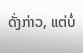ດັ່ງກ່າວ, ແຕ່ບໍ່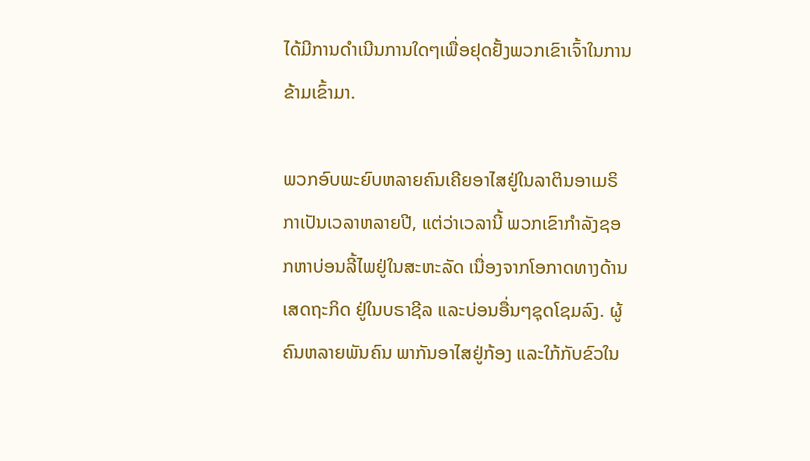ໄດ້ມີການດໍາເນີນການໃດໆເພື່ອຢຸດຢັ້ງພວກເຂົາເຈົ້າໃນການຂ້າມເຂົ້າມາ.

ພວກອົບພະຍົບຫລາຍຄົນເຄີຍອາໄສຢູ່ໃນລາຕິນອາເມຣິກາເປັນເວລາຫລາຍປີ, ແຕ່ວ່າເວລານີ້ ພວກເຂົາກໍາລັງຊອກຫາບ່ອນລີ້ໄພຢູ່ໃນສະຫະລັດ ເນື່ອງຈາກໂອກາດທາງດ້ານເສດຖະກິດ ຢູ່ໃນບຣາຊີລ ແລະບ່ອນອື່ນໆຊຸດໂຊມລົງ. ຜູ້ຄົນຫລາຍພັນຄົນ ພາກັນອາໄສຢູ່ກ້ອງ ແລະໃກ້ກັບຂົວໃນ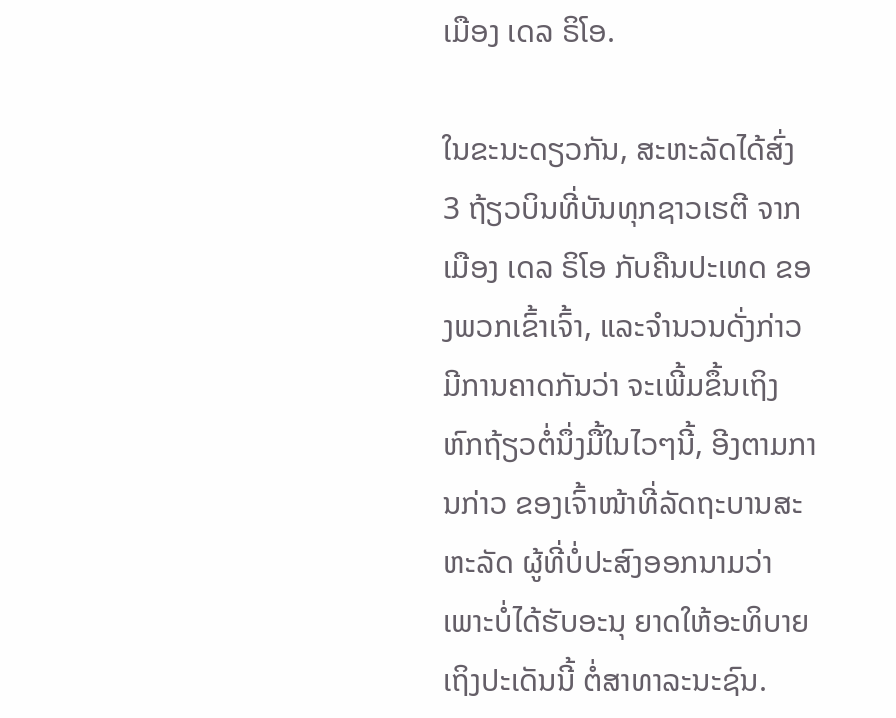ເມືອງ ເດລ ຣິໂອ.

ໃນຂະນະດຽວກັນ, ສະຫະລັດໄດ້ສົ່ງ 3 ຖ້ຽວບິນທີ່ບັນທຸກຊາວເຮຕີ ຈາກເມືອງ ເດລ ຣິໂອ ກັບຄືນປະເທດ ຂອງພວກເຂົ້າເຈົ້າ, ແລະຈໍານວນດັ່ງກ່າວ ມີການຄາດກັນວ່າ ຈະເພີ້ມຂຶ້ນເຖິງຫົກຖ້ຽວຕໍ່ນຶ່ງມື້ໃນໄວໆນີ້, ອີງຕາມການກ່າວ ຂອງເຈົ້າໜ້າທີ່ລັດຖະບານສະຫະລັດ ຜູ້ທີ່ບໍ່ປະສົງອອກນາມວ່າ ເພາະບໍ່ໄດ້ຮັບອະນຸ ຍາດໃຫ້ອະທິບາຍເຖິງປະເດັນນີ້ ຕໍ່ສາທາລະນະຊົນ.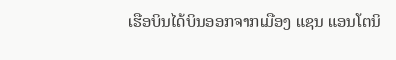ເຮືອບິນໄດ້ບິນອອກຈາກເມືອງ ແຊນ ແອນໂຕນິ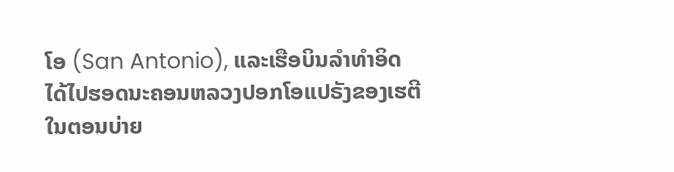ໂອ (San Antonio), ແລະເຮືອບິນລໍາທໍາອິດ ໄດ້ໄປຮອດນະຄອນຫລວງປອກໂອແປຣັງຂອງເຮຕີໃນຕອນບ່າຍ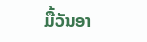ມື້ວັນອາ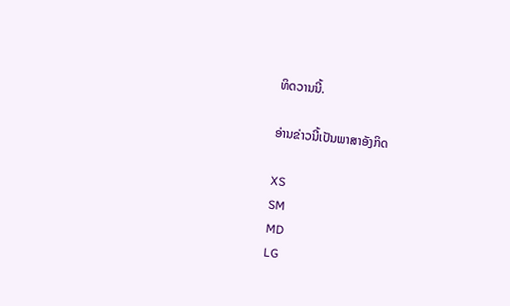ທິດວານນີ້.

ອ່ານຂ່າວນີ້ເປັນພາສາອັງກິດ

XS
SM
MD
LG